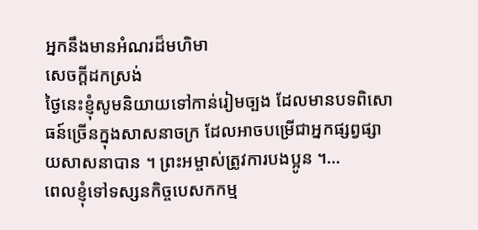អ្នកនឹងមានអំណរដ៏មហិមា
សេចក្តីដកស្រង់
ថ្ងៃនេះខ្ញុំសូមនិយាយទៅកាន់រៀមច្បង ដែលមានបទពិសោធន៍ច្រើនក្នុងសាសនាចក្រ ដែលអាចបម្រើជាអ្នកផ្សព្វផ្សាយសាសនាបាន ។ ព្រះអម្ចាស់ត្រូវការបងប្អូន ។…
ពេលខ្ញុំទៅទស្សនកិច្ចបេសកកម្ម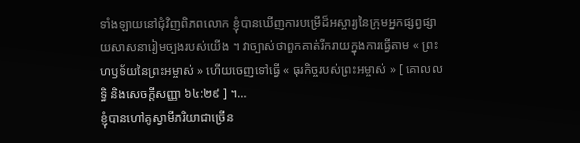ទាំងឡាយនៅជុំវិញពិភពលោក ខ្ញុំបានឃើញការបម្រើដ៏អស្ចារ្យនៃក្រុមអ្នកផ្សព្វផ្សាយសាសនារៀមច្បងរបស់យើង ។ វាច្បាស់ថាពួកគាត់រីករាយក្នុងការធ្វើតាម « ព្រះហឫទ័យនៃព្រះអម្ចាស់ » ហើយចេញទៅធ្វើ « ធុរកិច្ចរបស់ព្រះអម្ចាស់ » [ គោលលទ្ធិ និងសេចក្ដីសញ្ញា ៦៤:២៩ ] ។…
ខ្ញុំបានហៅគូស្វាមីភរិយាជាច្រើន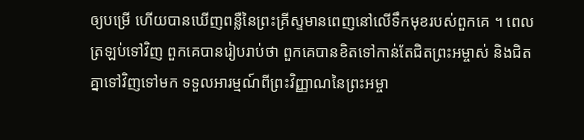ឲ្យបម្រើ ហើយបានឃើញពន្លឺនៃព្រះគ្រីស្ទមានពេញនៅលើទឹកមុខរបស់ពួកគេ ។ ពេលត្រឡប់ទៅវិញ ពួកគេបានរៀបរាប់ថា ពួកគេបានខិតទៅកាន់តែជិតព្រះអម្ចាស់ និងជិតគ្នាទៅវិញទៅមក ទទួលអារម្មណ៍ពីព្រះវិញ្ញាណនៃព្រះអម្ចា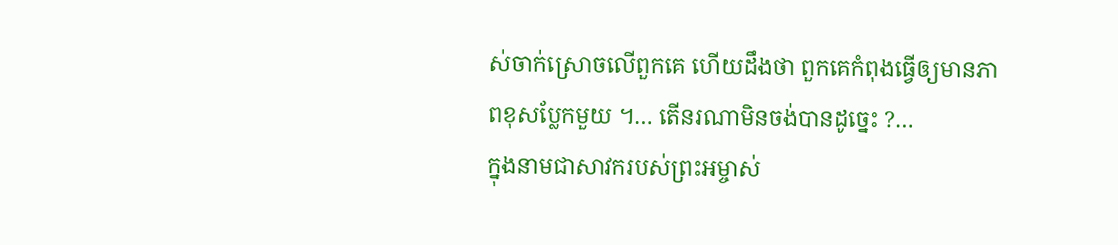ស់ចាក់ស្រោចលើពួកគេ ហើយដឹងថា ពួកគេកំពុងធ្វើឲ្យមានភាពខុសប្លែកមួយ ។… តើនរណាមិនចង់បានដូច្នេះ ?…
ក្នុងនាមជាសាវករបស់ព្រះអម្ចាស់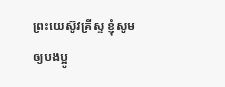ព្រះយេស៊ូវគ្រីស្ទ ខ្ញុំសូមឲ្យបងប្អូ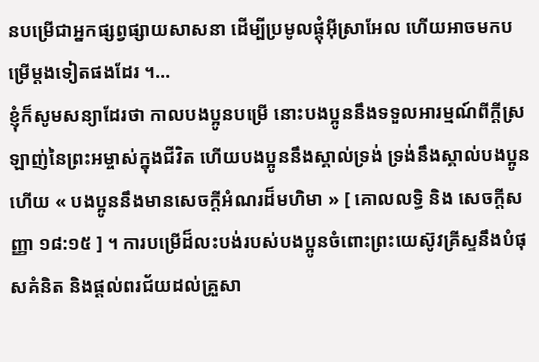នបម្រើជាអ្នកផ្សព្វផ្សាយសាសនា ដើម្បីប្រមូលផ្ដុំអ៊ីស្រាអែល ហើយអាចមកបម្រើម្ដងទៀតផងដែរ ។…
ខ្ញុំក៏សូមសន្យាដែរថា កាលបងប្អូនបម្រើ នោះបងប្អូននឹងទទួលអារម្មណ៍ពីក្ដីស្រឡាញ់នៃព្រះអម្ចាស់ក្នុងជីវិត ហើយបងប្អូននឹងស្គាល់ទ្រង់ ទ្រង់នឹងស្គាល់បងប្អូនហើយ « បងប្អូននឹងមានសេចក្តីអំណរដ៏មហិមា » [ គោលលទ្ធិ និង សេចក្តីសញ្ញា ១៨:១៥ ] ។ ការបម្រើដ៏លះបង់របស់បងប្អូនចំពោះព្រះយេស៊ូវគ្រីស្ទនឹងបំផុសគំនិត និងផ្ដល់ពរជ័យដល់គ្រួសា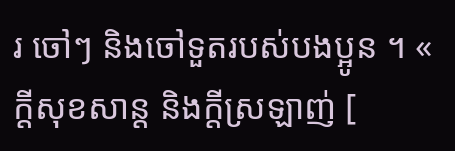រ ចៅៗ និងចៅទួតរបស់បងប្អូន ។ « ក្តីសុខសាន្ត និងក្តីស្រឡាញ់ [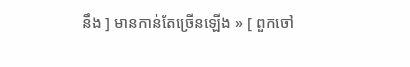នឹង ] មានកាន់តែច្រើនឡើង » [ ពួកចៅ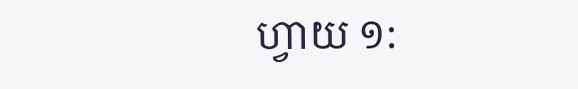ហ្វាយ ១: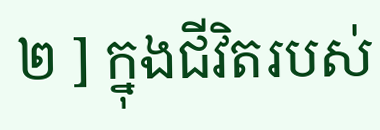២ ] ក្នុងជីវិតរបស់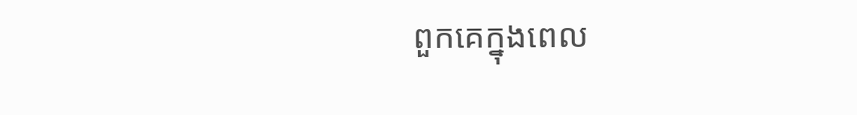ពួកគេក្នុងពេល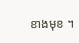ខាងមុខ ។